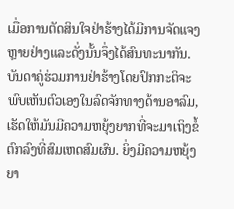ເມື່ອການຕັດສິນໃຈຢ່າຮ້າງໄດ້ມີການຈັດແຈງຫຼາຍຢ່າງແລະດັ່ງນັ້ນຈຶ່ງໄດ້ສົນທະນາກັນ. ບັນດາຄູ່ຮ່ວມການຢ່າຮ້າງໂດຍປົກກະຕິຈະພົບເຫັນຕົວເອງໃນລົດຈັກທາງດ້ານອາລົມ, ເຮັດໃຫ້ມັນມີຄວາມຫຍຸ້ງຍາກທີ່ຈະມາເຖິງຂໍ້ຕົກລົງທີ່ສົມເຫດສົມຜົນ. ຍິ່ງມີຄວາມຫຍຸ້ງຍາ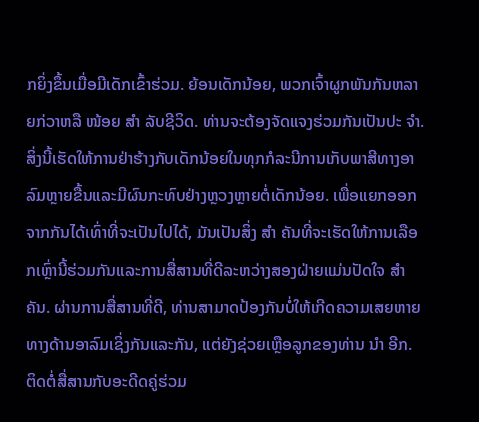ກຍິ່ງຂຶ້ນເມື່ອມີເດັກເຂົ້າຮ່ວມ. ຍ້ອນເດັກນ້ອຍ, ພວກເຈົ້າຜູກພັນກັນຫລາຍກ່ວາຫລື ໜ້ອຍ ສຳ ລັບຊີວິດ. ທ່ານຈະຕ້ອງຈັດແຈງຮ່ວມກັນເປັນປະ ຈຳ. ສິ່ງນີ້ເຮັດໃຫ້ການຢ່າຮ້າງກັບເດັກນ້ອຍໃນທຸກກໍລະນີການເກັບພາສີທາງອາລົມຫຼາຍຂື້ນແລະມີຜົນກະທົບຢ່າງຫຼວງຫຼາຍຕໍ່ເດັກນ້ອຍ. ເພື່ອແຍກອອກຈາກກັນໄດ້ເທົ່າທີ່ຈະເປັນໄປໄດ້, ມັນເປັນສິ່ງ ສຳ ຄັນທີ່ຈະເຮັດໃຫ້ການເລືອກເຫຼົ່ານີ້ຮ່ວມກັນແລະການສື່ສານທີ່ດີລະຫວ່າງສອງຝ່າຍແມ່ນປັດໃຈ ສຳ ຄັນ. ຜ່ານການສື່ສານທີ່ດີ, ທ່ານສາມາດປ້ອງກັນບໍ່ໃຫ້ເກີດຄວາມເສຍຫາຍທາງດ້ານອາລົມເຊິ່ງກັນແລະກັນ, ແຕ່ຍັງຊ່ວຍເຫຼືອລູກຂອງທ່ານ ນຳ ອີກ.
ຕິດຕໍ່ສື່ສານກັບອະດີດຄູ່ຮ່ວມ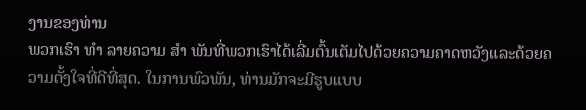ງານຂອງທ່ານ
ພວກເຮົາ ທຳ ລາຍຄວາມ ສຳ ພັນທີ່ພວກເຮົາໄດ້ເລີ່ມຕົ້ນເຕັມໄປດ້ວຍຄວາມຄາດຫວັງແລະດ້ວຍຄວາມຕັ້ງໃຈທີ່ດີທີ່ສຸດ. ໃນການພົວພັນ, ທ່ານມັກຈະມີຮູບແບບ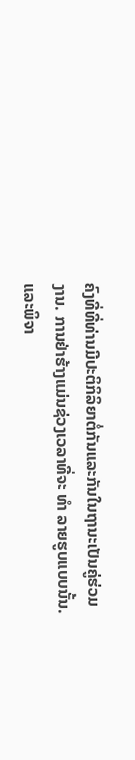ຄົງທີ່ທີ່ທ່ານມີປະຕິກິລິຍາຕໍ່ກັນແລະກັນໃນຖານະເປັນຄູ່ຮ່ວມງານ. ການຢ່າຮ້າງແມ່ນຊ່ວງເວລາທີ່ຈະ ທຳ ລາຍຮູບແບບນັ້ນ. ແລະພິຈາ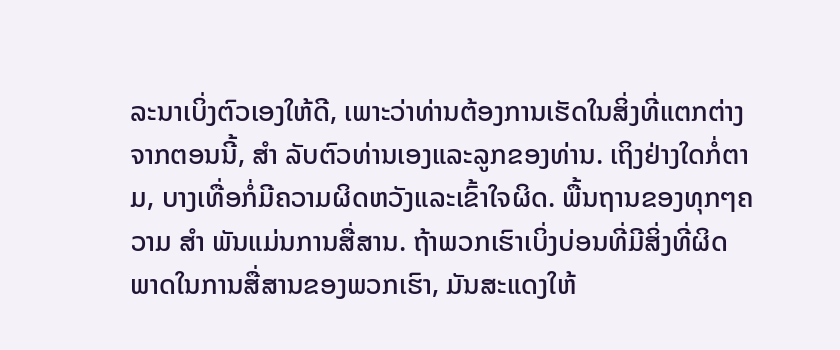ລະນາເບິ່ງຕົວເອງໃຫ້ດີ, ເພາະວ່າທ່ານຕ້ອງການເຮັດໃນສິ່ງທີ່ແຕກຕ່າງຈາກຕອນນີ້, ສຳ ລັບຕົວທ່ານເອງແລະລູກຂອງທ່ານ. ເຖິງຢ່າງໃດກໍ່ຕາມ, ບາງເທື່ອກໍ່ມີຄວາມຜິດຫວັງແລະເຂົ້າໃຈຜິດ. ພື້ນຖານຂອງທຸກໆຄວາມ ສຳ ພັນແມ່ນການສື່ສານ. ຖ້າພວກເຮົາເບິ່ງບ່ອນທີ່ມີສິ່ງທີ່ຜິດພາດໃນການສື່ສານຂອງພວກເຮົາ, ມັນສະແດງໃຫ້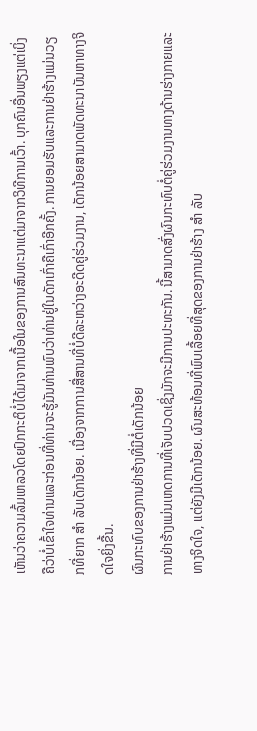ເຫັນວ່າຄວາມລົ້ມເຫລວໂດຍປົກກະຕິບໍ່ໄດ້ມາຈາກເນື້ອໃນຂອງການສົນທະນາແຕ່ມາຈາກວິທີການເວົ້າ. ບຸກຄົນອື່ນພຽງແຕ່ເບິ່ງຄືວ່າບໍ່ເຂົ້າໃຈທ່ານແລະກ່ອນທີ່ທ່ານຈະຮູ້ມັນທ່ານພົບວ່າທ່ານຢູ່ໃນດັກເກົ່າຄືເກົ່າອີກຄັ້ງ. ການຍອມຮັບແລະການຢ່າຮ້າງແມ່ນວຽກທີ່ຍາກ ສຳ ລັບເດັກນ້ອຍ. ເນື່ອງຈາກການສື່ສານທີ່ບໍ່ດີລະຫວ່າງອະດີດຄູ່ຮ່ວມງານ, ເດັກນ້ອຍສາມາດພັດທະນາບັນຫາທາງຈິດໃຈຍິ່ງຂື້ນ.
ຜົນກະທົບຂອງການຢ່າຮ້າງທີ່ມີຕໍ່ເດັກນ້ອຍ
ການຢ່າຮ້າງແມ່ນເຫດການທີ່ເຈັບປວດເຊິ່ງມັກຈະມີການປະທະກັນ. ນີ້ສາມາດສົ່ງຜົນກະທົບຕໍ່ຄູ່ຮ່ວມງານທາງດ້ານຮ່າງກາຍແລະທາງຈິດໃຈ, ແຕ່ຍັງມີເດັກນ້ອຍ. ຜົນສະທ້ອນທີ່ພົບເລື້ອຍທີ່ສຸດຂອງການຢ່າຮ້າງ ສຳ ລັບ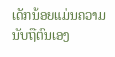ເດັກນ້ອຍແມ່ນຄວາມນັບຖືຕົນເອງ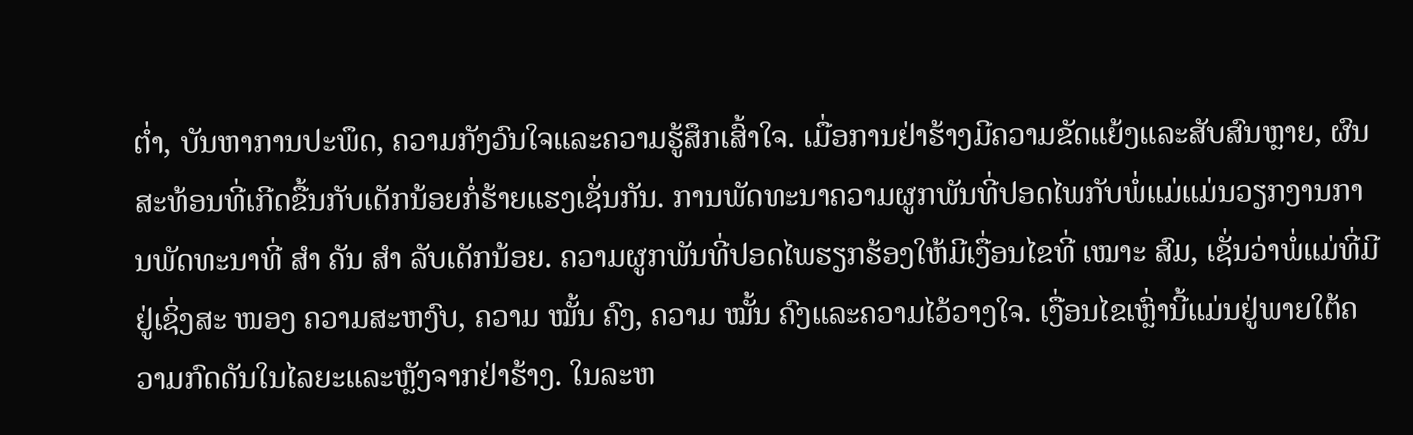ຕໍ່າ, ບັນຫາການປະພຶດ, ຄວາມກັງວົນໃຈແລະຄວາມຮູ້ສຶກເສົ້າໃຈ. ເມື່ອການຢ່າຮ້າງມີຄວາມຂັດແຍ້ງແລະສັບສົນຫຼາຍ, ຜົນສະທ້ອນທີ່ເກີດຂື້ນກັບເດັກນ້ອຍກໍ່ຮ້າຍແຮງເຊັ່ນກັນ. ການພັດທະນາຄວາມຜູກພັນທີ່ປອດໄພກັບພໍ່ແມ່ແມ່ນວຽກງານການພັດທະນາທີ່ ສຳ ຄັນ ສຳ ລັບເດັກນ້ອຍ. ຄວາມຜູກພັນທີ່ປອດໄພຮຽກຮ້ອງໃຫ້ມີເງື່ອນໄຂທີ່ ເໝາະ ສົມ, ເຊັ່ນວ່າພໍ່ແມ່ທີ່ມີຢູ່ເຊິ່ງສະ ໜອງ ຄວາມສະຫງົບ, ຄວາມ ໝັ້ນ ຄົງ, ຄວາມ ໝັ້ນ ຄົງແລະຄວາມໄວ້ວາງໃຈ. ເງື່ອນໄຂເຫຼົ່ານີ້ແມ່ນຢູ່ພາຍໃຕ້ຄວາມກົດດັນໃນໄລຍະແລະຫຼັງຈາກຢ່າຮ້າງ. ໃນລະຫ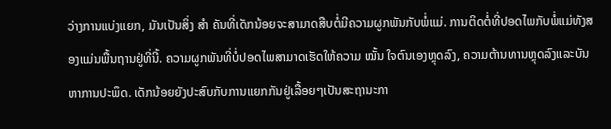ວ່າງການແບ່ງແຍກ, ມັນເປັນສິ່ງ ສຳ ຄັນທີ່ເດັກນ້ອຍຈະສາມາດສືບຕໍ່ມີຄວາມຜູກພັນກັບພໍ່ແມ່. ການຕິດຕໍ່ທີ່ປອດໄພກັບພໍ່ແມ່ທັງສອງແມ່ນພື້ນຖານຢູ່ທີ່ນີ້. ຄວາມຜູກພັນທີ່ບໍ່ປອດໄພສາມາດເຮັດໃຫ້ຄວາມ ໝັ້ນ ໃຈຕົນເອງຫຼຸດລົງ, ຄວາມຕ້ານທານຫຼຸດລົງແລະບັນຫາການປະພຶດ. ເດັກນ້ອຍຍັງປະສົບກັບການແຍກກັນຢູ່ເລື້ອຍໆເປັນສະຖານະກາ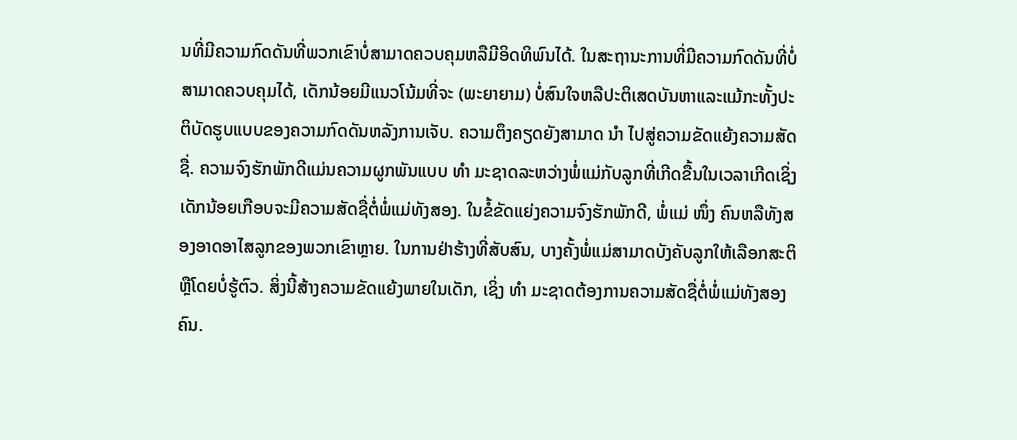ນທີ່ມີຄວາມກົດດັນທີ່ພວກເຂົາບໍ່ສາມາດຄວບຄຸມຫລືມີອິດທິພົນໄດ້. ໃນສະຖານະການທີ່ມີຄວາມກົດດັນທີ່ບໍ່ສາມາດຄວບຄຸມໄດ້, ເດັກນ້ອຍມີແນວໂນ້ມທີ່ຈະ (ພະຍາຍາມ) ບໍ່ສົນໃຈຫລືປະຕິເສດບັນຫາແລະແມ້ກະທັ້ງປະຕິບັດຮູບແບບຂອງຄວາມກົດດັນຫລັງການເຈັບ. ຄວາມຕຶງຄຽດຍັງສາມາດ ນຳ ໄປສູ່ຄວາມຂັດແຍ້ງຄວາມສັດຊື່. ຄວາມຈົງຮັກພັກດີແມ່ນຄວາມຜູກພັນແບບ ທຳ ມະຊາດລະຫວ່າງພໍ່ແມ່ກັບລູກທີ່ເກີດຂື້ນໃນເວລາເກີດເຊິ່ງເດັກນ້ອຍເກືອບຈະມີຄວາມສັດຊື່ຕໍ່ພໍ່ແມ່ທັງສອງ. ໃນຂໍ້ຂັດແຍ່ງຄວາມຈົງຮັກພັກດີ, ພໍ່ແມ່ ໜຶ່ງ ຄົນຫລືທັງສອງອາດອາໄສລູກຂອງພວກເຂົາຫຼາຍ. ໃນການຢ່າຮ້າງທີ່ສັບສົນ, ບາງຄັ້ງພໍ່ແມ່ສາມາດບັງຄັບລູກໃຫ້ເລືອກສະຕິຫຼືໂດຍບໍ່ຮູ້ຕົວ. ສິ່ງນີ້ສ້າງຄວາມຂັດແຍ້ງພາຍໃນເດັກ, ເຊິ່ງ ທຳ ມະຊາດຕ້ອງການຄວາມສັດຊື່ຕໍ່ພໍ່ແມ່ທັງສອງຄົນ.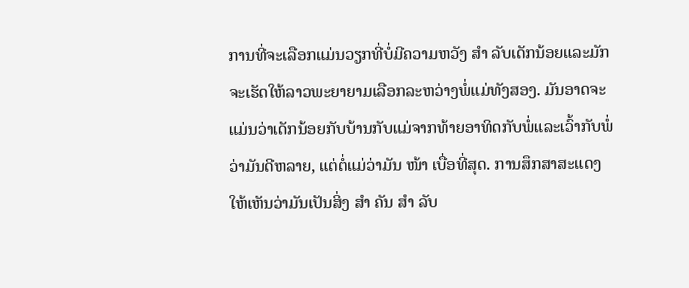ການທີ່ຈະເລືອກແມ່ນວຽກທີ່ບໍ່ມີຄວາມຫວັງ ສຳ ລັບເດັກນ້ອຍແລະມັກຈະເຮັດໃຫ້ລາວພະຍາຍາມເລືອກລະຫວ່າງພໍ່ແມ່ທັງສອງ. ມັນອາດຈະແມ່ນວ່າເດັກນ້ອຍກັບບ້ານກັບແມ່ຈາກທ້າຍອາທິດກັບພໍ່ແລະເວົ້າກັບພໍ່ວ່າມັນດີຫລາຍ, ແຕ່ຕໍ່ແມ່ວ່າມັນ ໜ້າ ເບື່ອທີ່ສຸດ. ການສຶກສາສະແດງໃຫ້ເຫັນວ່າມັນເປັນສິ່ງ ສຳ ຄັນ ສຳ ລັບ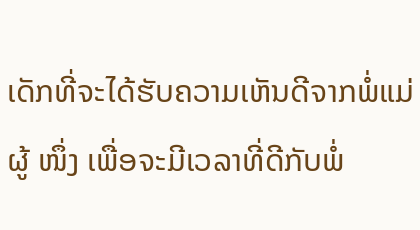ເດັກທີ່ຈະໄດ້ຮັບຄວາມເຫັນດີຈາກພໍ່ແມ່ຜູ້ ໜຶ່ງ ເພື່ອຈະມີເວລາທີ່ດີກັບພໍ່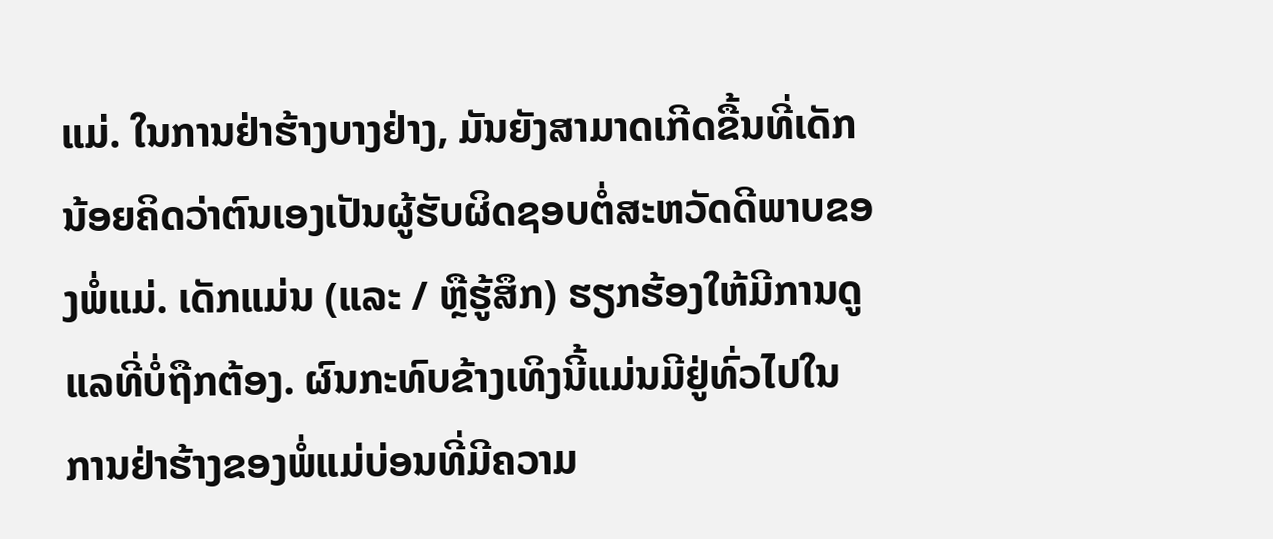ແມ່. ໃນການຢ່າຮ້າງບາງຢ່າງ, ມັນຍັງສາມາດເກີດຂື້ນທີ່ເດັກນ້ອຍຄິດວ່າຕົນເອງເປັນຜູ້ຮັບຜິດຊອບຕໍ່ສະຫວັດດີພາບຂອງພໍ່ແມ່. ເດັກແມ່ນ (ແລະ / ຫຼືຮູ້ສຶກ) ຮຽກຮ້ອງໃຫ້ມີການດູແລທີ່ບໍ່ຖືກຕ້ອງ. ຜົນກະທົບຂ້າງເທິງນີ້ແມ່ນມີຢູ່ທົ່ວໄປໃນການຢ່າຮ້າງຂອງພໍ່ແມ່ບ່ອນທີ່ມີຄວາມ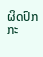ຜິດປົກກະ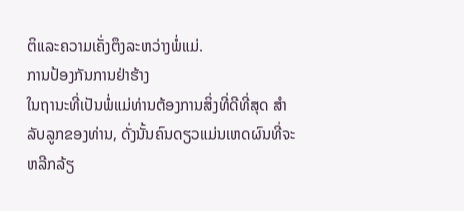ຕິແລະຄວາມເຄັ່ງຕຶງລະຫວ່າງພໍ່ແມ່.
ການປ້ອງກັນການຢ່າຮ້າງ
ໃນຖານະທີ່ເປັນພໍ່ແມ່ທ່ານຕ້ອງການສິ່ງທີ່ດີທີ່ສຸດ ສຳ ລັບລູກຂອງທ່ານ, ດັ່ງນັ້ນຄົນດຽວແມ່ນເຫດຜົນທີ່ຈະຫລີກລ້ຽ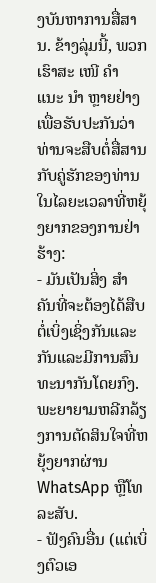ງບັນຫາການສື່ສານ. ຂ້າງລຸ່ມນີ້, ພວກເຮົາສະ ເໜີ ຄຳ ແນະ ນຳ ຫຼາຍຢ່າງເພື່ອຮັບປະກັນວ່າທ່ານຈະສືບຕໍ່ສື່ສານກັບຄູ່ຮັກຂອງທ່ານໃນໄລຍະເວລາທີ່ຫຍຸ້ງຍາກຂອງການຢ່າຮ້າງ:
- ມັນເປັນສິ່ງ ສຳ ຄັນທີ່ຈະຕ້ອງໄດ້ສືບຕໍ່ເບິ່ງເຊິ່ງກັນແລະກັນແລະມີການສົນທະນາກັນໂດຍກົງ. ພະຍາຍາມຫລີກລ້ຽງການຕັດສິນໃຈທີ່ຫຍຸ້ງຍາກຜ່ານ WhatsApp ຫຼືໂທລະສັບ.
- ຟັງຄົນອື່ນ (ແຕ່ເບິ່ງຕົວເອ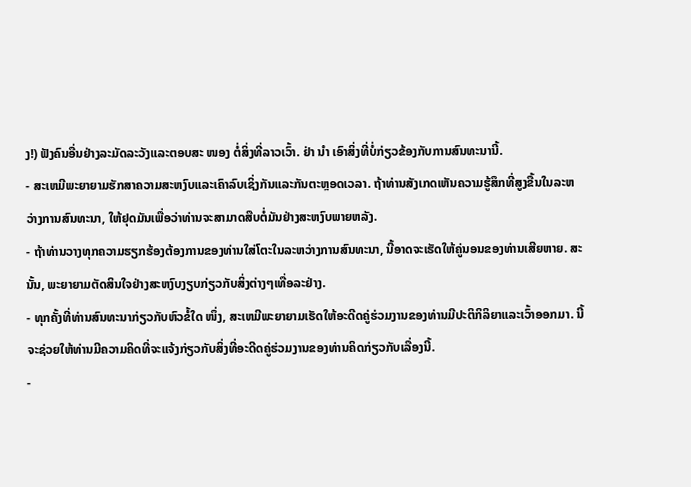ງ!) ຟັງຄົນອື່ນຢ່າງລະມັດລະວັງແລະຕອບສະ ໜອງ ຕໍ່ສິ່ງທີ່ລາວເວົ້າ. ຢ່າ ນຳ ເອົາສິ່ງທີ່ບໍ່ກ່ຽວຂ້ອງກັບການສົນທະນານີ້.
- ສະເຫມີພະຍາຍາມຮັກສາຄວາມສະຫງົບແລະເຄົາລົບເຊິ່ງກັນແລະກັນຕະຫຼອດເວລາ. ຖ້າທ່ານສັງເກດເຫັນຄວາມຮູ້ສຶກທີ່ສູງຂື້ນໃນລະຫວ່າງການສົນທະນາ, ໃຫ້ຢຸດມັນເພື່ອວ່າທ່ານຈະສາມາດສືບຕໍ່ມັນຢ່າງສະຫງົບພາຍຫລັງ.
- ຖ້າທ່ານວາງທຸກຄວາມຮຽກຮ້ອງຕ້ອງການຂອງທ່ານໃສ່ໂຕະໃນລະຫວ່າງການສົນທະນາ, ນີ້ອາດຈະເຮັດໃຫ້ຄູ່ນອນຂອງທ່ານເສີຍຫາຍ. ສະນັ້ນ, ພະຍາຍາມຕັດສິນໃຈຢ່າງສະຫງົບງຽບກ່ຽວກັບສິ່ງຕ່າງໆເທື່ອລະຢ່າງ.
- ທຸກຄັ້ງທີ່ທ່ານສົນທະນາກ່ຽວກັບຫົວຂໍ້ໃດ ໜຶ່ງ, ສະເຫມີພະຍາຍາມເຮັດໃຫ້ອະດີດຄູ່ຮ່ວມງານຂອງທ່ານມີປະຕິກິລິຍາແລະເວົ້າອອກມາ. ນີ້ຈະຊ່ວຍໃຫ້ທ່ານມີຄວາມຄິດທີ່ຈະແຈ້ງກ່ຽວກັບສິ່ງທີ່ອະດີດຄູ່ຮ່ວມງານຂອງທ່ານຄິດກ່ຽວກັບເລື່ອງນີ້.
-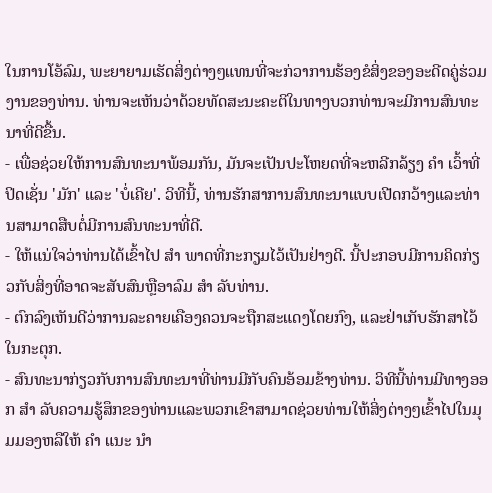ໃນການໂອ້ລົມ, ພະຍາຍາມເຮັດສິ່ງຕ່າງໆແທນທີ່ຈະກ່ວາການຮ້ອງຂໍສິ່ງຂອງອະດີດຄູ່ຮ່ວມງານຂອງທ່ານ. ທ່ານຈະເຫັນວ່າດ້ວຍທັດສະນະຄະຕິໃນທາງບວກທ່ານຈະມີການສົນທະນາທີ່ດີຂື້ນ.
- ເພື່ອຊ່ວຍໃຫ້ການສົນທະນາພ້ອມກັນ, ມັນຈະເປັນປະໂຫຍດທີ່ຈະຫລີກລ້ຽງ ຄຳ ເວົ້າທີ່ປິດເຊັ່ນ 'ມັກ' ແລະ 'ບໍ່ເຄີຍ'. ວິທີນີ້, ທ່ານຮັກສາການສົນທະນາແບບເປີດກວ້າງແລະທ່ານສາມາດສືບຕໍ່ມີການສົນທະນາທີ່ດີ.
- ໃຫ້ແນ່ໃຈວ່າທ່ານໄດ້ເຂົ້າໄປ ສຳ ພາດທີ່ກະກຽມໄວ້ເປັນຢ່າງດີ. ນີ້ປະກອບມີການຄິດກ່ຽວກັບສິ່ງທີ່ອາດຈະສັບສົນຫຼືອາລົມ ສຳ ລັບທ່ານ.
- ຕົກລົງເຫັນດີວ່າການລະຄາຍເຄືອງຄວນຈະຖືກສະແດງໂດຍກົງ, ແລະຢ່າເກັບຮັກສາໄວ້ໃນກະຕຸກ.
- ສົນທະນາກ່ຽວກັບການສົນທະນາທີ່ທ່ານມີກັບຄົນອ້ອມຂ້າງທ່ານ. ວິທີນີ້ທ່ານມີທາງອອກ ສຳ ລັບຄວາມຮູ້ສຶກຂອງທ່ານແລະພວກເຂົາສາມາດຊ່ວຍທ່ານໃຫ້ສິ່ງຕ່າງໆເຂົ້າໄປໃນມຸມມອງຫລືໃຫ້ ຄຳ ແນະ ນຳ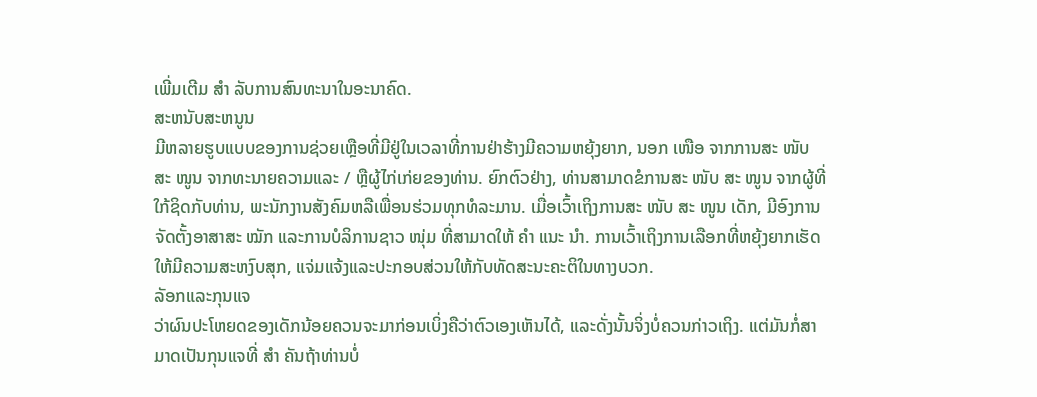ເພີ່ມເຕີມ ສຳ ລັບການສົນທະນາໃນອະນາຄົດ.
ສະຫນັບສະຫນູນ
ມີຫລາຍຮູບແບບຂອງການຊ່ວຍເຫຼືອທີ່ມີຢູ່ໃນເວລາທີ່ການຢ່າຮ້າງມີຄວາມຫຍຸ້ງຍາກ, ນອກ ເໜືອ ຈາກການສະ ໜັບ ສະ ໜູນ ຈາກທະນາຍຄວາມແລະ / ຫຼືຜູ້ໄກ່ເກ່ຍຂອງທ່ານ. ຍົກຕົວຢ່າງ, ທ່ານສາມາດຂໍການສະ ໜັບ ສະ ໜູນ ຈາກຜູ້ທີ່ໃກ້ຊິດກັບທ່ານ, ພະນັກງານສັງຄົມຫລືເພື່ອນຮ່ວມທຸກທໍລະມານ. ເມື່ອເວົ້າເຖິງການສະ ໜັບ ສະ ໜູນ ເດັກ, ມີອົງການຈັດຕັ້ງອາສາສະ ໝັກ ແລະການບໍລິການຊາວ ໜຸ່ມ ທີ່ສາມາດໃຫ້ ຄຳ ແນະ ນຳ. ການເວົ້າເຖິງການເລືອກທີ່ຫຍຸ້ງຍາກເຮັດໃຫ້ມີຄວາມສະຫງົບສຸກ, ແຈ່ມແຈ້ງແລະປະກອບສ່ວນໃຫ້ກັບທັດສະນະຄະຕິໃນທາງບວກ.
ລັອກແລະກຸນແຈ
ວ່າຜົນປະໂຫຍດຂອງເດັກນ້ອຍຄວນຈະມາກ່ອນເບິ່ງຄືວ່າຕົວເອງເຫັນໄດ້, ແລະດັ່ງນັ້ນຈິ່ງບໍ່ຄວນກ່າວເຖິງ. ແຕ່ມັນກໍ່ສາມາດເປັນກຸນແຈທີ່ ສຳ ຄັນຖ້າທ່ານບໍ່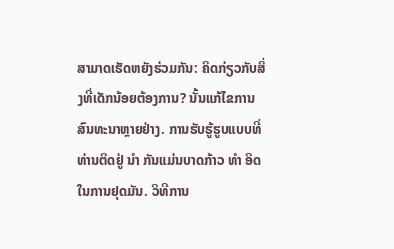ສາມາດເຮັດຫຍັງຮ່ວມກັນ: ຄິດກ່ຽວກັບສິ່ງທີ່ເດັກນ້ອຍຕ້ອງການ? ນັ້ນແກ້ໄຂການສົນທະນາຫຼາຍຢ່າງ. ການຮັບຮູ້ຮູບແບບທີ່ທ່ານຕິດຢູ່ ນຳ ກັນແມ່ນບາດກ້າວ ທຳ ອິດໃນການຢຸດມັນ. ວິທີການ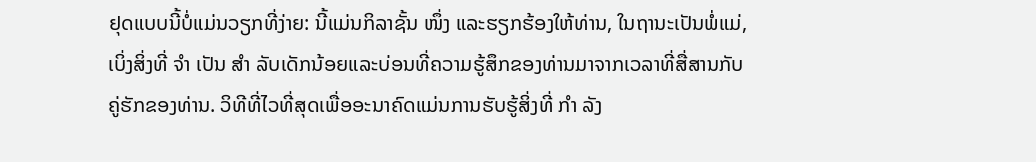ຢຸດແບບນີ້ບໍ່ແມ່ນວຽກທີ່ງ່າຍ: ນີ້ແມ່ນກິລາຊັ້ນ ໜຶ່ງ ແລະຮຽກຮ້ອງໃຫ້ທ່ານ, ໃນຖານະເປັນພໍ່ແມ່, ເບິ່ງສິ່ງທີ່ ຈຳ ເປັນ ສຳ ລັບເດັກນ້ອຍແລະບ່ອນທີ່ຄວາມຮູ້ສຶກຂອງທ່ານມາຈາກເວລາທີ່ສື່ສານກັບຄູ່ຮັກຂອງທ່ານ. ວິທີທີ່ໄວທີ່ສຸດເພື່ອອະນາຄົດແມ່ນການຮັບຮູ້ສິ່ງທີ່ ກຳ ລັງ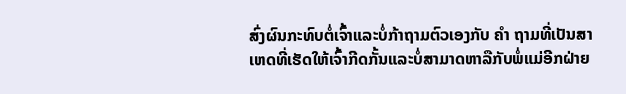ສົ່ງຜົນກະທົບຕໍ່ເຈົ້າແລະບໍ່ກ້າຖາມຕົວເອງກັບ ຄຳ ຖາມທີ່ເປັນສາເຫດທີ່ເຮັດໃຫ້ເຈົ້າກີດກັ້ນແລະບໍ່ສາມາດຫາລືກັບພໍ່ແມ່ອີກຝ່າຍ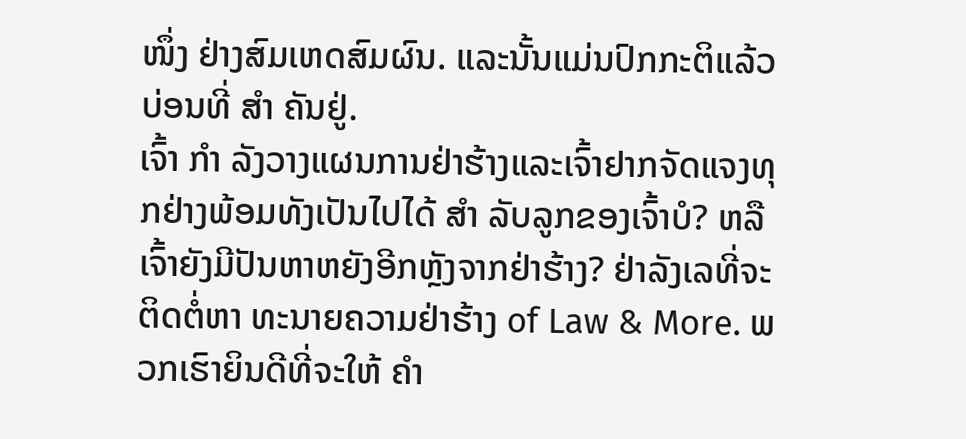ໜຶ່ງ ຢ່າງສົມເຫດສົມຜົນ. ແລະນັ້ນແມ່ນປົກກະຕິແລ້ວບ່ອນທີ່ ສຳ ຄັນຢູ່.
ເຈົ້າ ກຳ ລັງວາງແຜນການຢ່າຮ້າງແລະເຈົ້າຢາກຈັດແຈງທຸກຢ່າງພ້ອມທັງເປັນໄປໄດ້ ສຳ ລັບລູກຂອງເຈົ້າບໍ? ຫລືເຈົ້າຍັງມີປັນຫາຫຍັງອີກຫຼັງຈາກຢ່າຮ້າງ? ຢ່າລັງເລທີ່ຈະຕິດຕໍ່ຫາ ທະນາຍຄວາມຢ່າຮ້າງ of Law & More. ພວກເຮົາຍິນດີທີ່ຈະໃຫ້ ຄຳ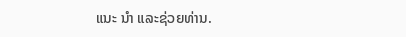ແນະ ນຳ ແລະຊ່ວຍທ່ານ.